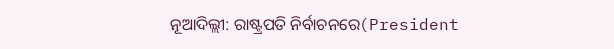ନୂଆଦିଲ୍ଲୀ: ରାଷ୍ଟ୍ରପତି ନିର୍ବାଚନରେ(President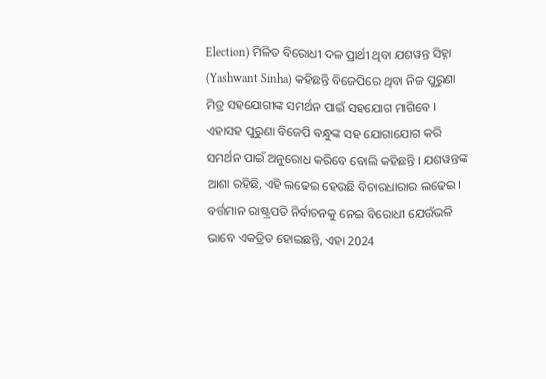Election) ମିଳିତ ବିରୋଧୀ ଦଳ ପ୍ରାର୍ଥୀ ଥିବା ଯଶୱନ୍ତ ସିହ୍ନା (Yashwant Sinha) କହିଛନ୍ତି ବିଜେପିରେ ଥିବା ନିଜ ପୁରୁଣା ମିତ୍ର ସହଯୋଗୀଙ୍କ ସମର୍ଥନ ପାଇଁ ସହଯୋଗ ମାଗିବେ । ଏହାସହ ପୁରୁଣା ବିଜେପି ବନ୍ଧୁଙ୍କ ସହ ଯୋଗାଯୋଗ କରି ସମର୍ଥନ ପାଇଁ ଅନୁରୋଧ କରିବେ ବୋଲି କହିଛନ୍ତି । ଯଶୱନ୍ତଙ୍କ ଆଶା ରହିଛି, ଏହି ଲଢେଇ ହେଉଛି ବିଚାରଧାରାର ଲଢେଇ । ବର୍ତ୍ତମାନ ରାଷ୍ଟ୍ରପତି ନିର୍ବାଚନକୁ ନେଇ ବିରୋଧୀ ଯେଉଁଭଳି ଭାବେ ଏକତ୍ରିତ ହୋଇଛନ୍ତି, ଏହା 2024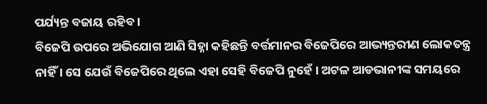ପର୍ଯ୍ୟନ୍ତ ବଜାୟ ରହିବ ।
ବିଜେପି ଉପରେ ଅଭିଯୋଗ ଆଣି ସିହ୍ନା କହିଛନ୍ତି ବର୍ତ୍ତମାନର ବିଜେପିରେ ଆଭ୍ୟନ୍ତରୀଣ ଲୋକତନ୍ତ୍ର ନାହିଁ । ସେ ଯେଉଁ ବିଜେପିରେ ଥିଲେ ଏହା ସେହି ବିଜେପି ନୁହେଁ । ଅଟଳ ଆଡଭାନୀଙ୍କ ସମୟରେ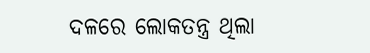ଦଳରେ ଲୋକତନ୍ତ୍ର ଥିଲା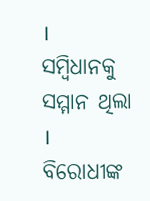। ସମ୍ବିଧାନକୁ ସମ୍ମାନ ଥିଲା । ବିରୋଧୀଙ୍କ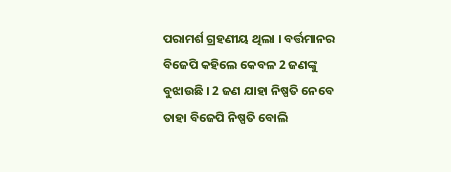ପରାମର୍ଶ ଗ୍ରହଣୀୟ ଥିଲା । ବର୍ତ୍ତମାନର ବିଜେପି କହିଲେ କେବଳ 2 ଜଣଙ୍କୁ ବୁଝାଉଛି । 2 ଜଣ ଯାହା ନିଷ୍ପତି ନେବେ ତାହା ବିଜେପି ନିଷ୍ପତି ବୋଲି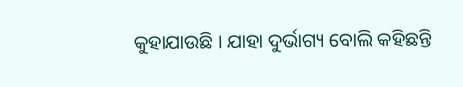କୁହାଯାଉଛି । ଯାହା ଦୁର୍ଭାଗ୍ୟ ବୋଲି କହିଛନ୍ତି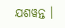ଯଶୱନ୍ତ ।